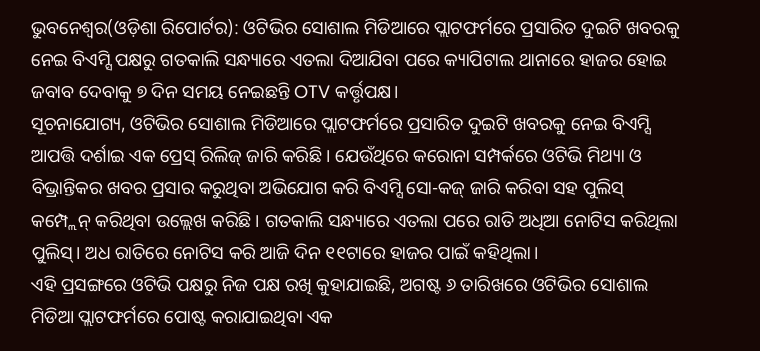ଭୁବନେଶ୍ୱର(ଓଡ଼ିଶା ରିପୋର୍ଟର): ଓଟିଭିର ସୋଶାଲ ମିଡିଆରେ ପ୍ଲାଟଫର୍ମରେ ପ୍ରସାରିତ ଦୁଇଟି ଖବରକୁ ନେଇ ବିଏମ୍ସି ପକ୍ଷରୁ ଗତକାଲି ସନ୍ଧ୍ୟାରେ ଏତଲା ଦିଆଯିବା ପରେ କ୍ୟାପିଟାଲ ଥାନାରେ ହାଜର ହୋଇ ଜବାବ ଦେବାକୁ ୭ ଦିନ ସମୟ ନେଇଛନ୍ତି OTV କର୍ତ୍ତୃପକ୍ଷ।
ସୂଚନାଯୋଗ୍ୟ, ଓଟିଭିର ସୋଶାଲ ମିଡିଆରେ ପ୍ଲାଟଫର୍ମରେ ପ୍ରସାରିତ ଦୁଇଟି ଖବରକୁ ନେଇ ବିଏମ୍ସି ଆପତ୍ତି ଦର୍ଶାଇ ଏକ ପ୍ରେସ୍ ରିଲିଜ୍ ଜାରି କରିଛି । ଯେଉଁଥିରେ କରୋନା ସମ୍ପର୍କରେ ଓଟିଭି ମିଥ୍ୟା ଓ ବିଭ୍ରାନ୍ତିକର ଖବର ପ୍ରସାର କରୁଥିବା ଅଭିଯୋଗ କରି ବିଏମ୍ସି ସୋ-କଜ୍ ଜାରି କରିବା ସହ ପୁଲିସ୍ କମ୍ପ୍ଲେନ୍ କରିଥିବା ଉଲ୍ଲେଖ କରିଛି । ଗତକାଲି ସନ୍ଧ୍ୟାରେ ଏତଲା ପରେ ରାତି ଅଧିଆ ନୋଟିସ କରିଥିଲା ପୁଲିସ୍। ଅଧ ରାତିରେ ନୋଟିସ କରି ଆଜି ଦିନ ୧୧ଟାରେ ହାଜର ପାଇଁ କହିଥିଲା।
ଏହି ପ୍ରସଙ୍ଗରେ ଓଟିଭି ପକ୍ଷରୁ ନିଜ ପକ୍ଷ ରଖି କୁହାଯାଇଛି, ଅଗଷ୍ଟ ୬ ତାରିଖରେ ଓଟିଭିର ସୋଶାଲ ମିଡିଆ ପ୍ଲାଟଫର୍ମରେ ପୋଷ୍ଟ କରାଯାଇଥିବା ଏକ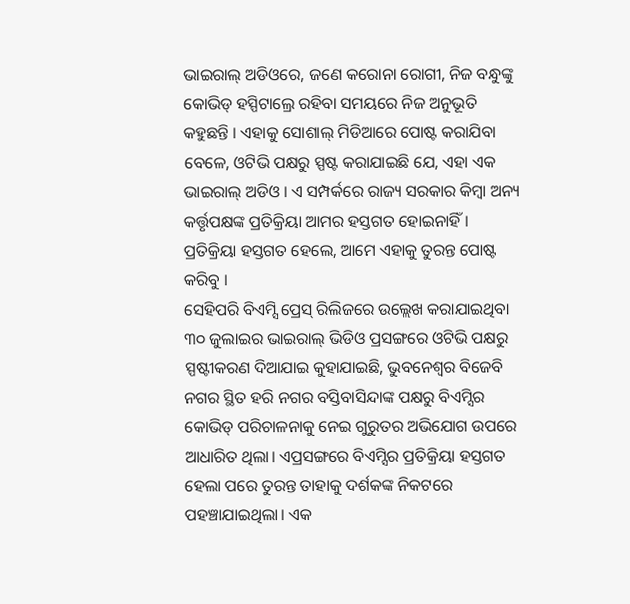ଭାଇରାଲ୍ ଅଡିଓରେ, ଜଣେ କରୋନା ରୋଗୀ, ନିଜ ବନ୍ଧୁଙ୍କୁ କୋଭିଡ୍ ହସ୍ପିଟାଲ୍ରେ ରହିବା ସମୟରେ ନିଜ ଅନୁଭୂତି କହୁଛନ୍ତି । ଏହାକୁ ସୋଶାଲ୍ ମିଡିଆରେ ପୋଷ୍ଟ କରାଯିବା ବେଳେ, ଓଟିଭି ପକ୍ଷରୁ ସ୍ପଷ୍ଟ କରାଯାଇଛି ଯେ, ଏହା ଏକ ଭାଇରାଲ୍ ଅଡିଓ । ଏ ସମ୍ପର୍କରେ ରାଜ୍ୟ ସରକାର କିମ୍ବା ଅନ୍ୟ କର୍ତ୍ତୃପକ୍ଷଙ୍କ ପ୍ରତିକ୍ରିୟା ଆମର ହସ୍ତଗତ ହୋଇନାହିଁ । ପ୍ରତିକ୍ରିୟା ହସ୍ତଗତ ହେଲେ, ଆମେ ଏହାକୁ ତୁରନ୍ତ ପୋଷ୍ଟ କରିବୁ ।
ସେହିପରି ବିଏମ୍ସି ପ୍ରେସ୍ ରିଲିଜରେ ଉଲ୍ଲେଖ କରାଯାଇଥିବା ୩୦ ଜୁଲାଇର ଭାଇରାଲ୍ ଭିଡିଓ ପ୍ରସଙ୍ଗରେ ଓଟିଭି ପକ୍ଷରୁ ସ୍ପଷ୍ଟୀକରଣ ଦିଆଯାଇ କୁହାଯାଇଛି, ଭୁବନେଶ୍ୱର ବିଜେବି ନଗର ସ୍ଥିତ ହରି ନଗର ବସ୍ତିବାସିନ୍ଦାଙ୍କ ପକ୍ଷରୁ ବିଏମ୍ସିର କୋଭିଡ୍ ପରିଚାଳନାକୁ ନେଇ ଗୁରୁତର ଅଭିଯୋଗ ଉପରେ ଆଧାରିତ ଥିଲା। ଏପ୍ରସଙ୍ଗରେ ବିଏମ୍ସିର ପ୍ରତିକ୍ରିୟା ହସ୍ତଗତ ହେଲା ପରେ ତୁରନ୍ତ ତାହାକୁ ଦର୍ଶକଙ୍କ ନିକଟରେ ପହଞ୍ଚାଯାଇଥିଲା। ଏକ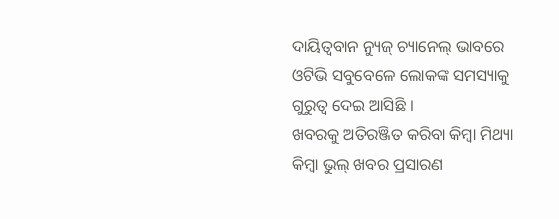ଦାୟିତ୍ୱବାନ ନ୍ୟୁଜ୍ ଚ୍ୟାନେଲ୍ ଭାବରେ ଓଟିଭି ସବୁବେଳେ ଲୋକଙ୍କ ସମସ୍ୟାକୁ ଗୁରୁତ୍ୱ ଦେଇ ଆସିଛି ।
ଖବରକୁ ଅତିରଞ୍ଜିତ କରିବା କିମ୍ବା ମିଥ୍ୟା କିମ୍ବା ଭୁଲ୍ ଖବର ପ୍ରସାରଣ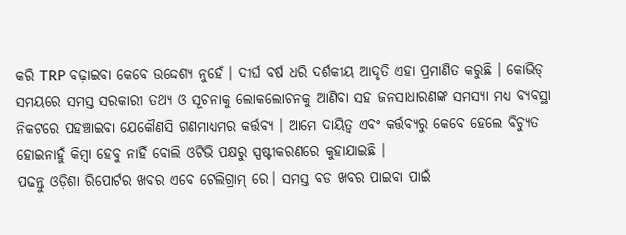କରି TRP ବଢ଼ାଇବା କେବେ ଉଦ୍ଦେଶ୍ୟ ନୁହେଁ । ଦୀର୍ଘ ବର୍ଷ ଧରି ଦର୍ଶକୀୟ ଆଦୃତି ଏହା ପ୍ରମାଣିତ କରୁଛି । କୋଭିଡ୍ ସମୟରେ ସମସ୍ତ ସରକାରୀ ତଥ୍ୟ ଓ ସୂଚନାକୁ ଲୋକଲୋଚନକୁ ଆଣିବା ସହ ଜନସାଧାରଣଙ୍କ ସମସ୍ୟା ମଧ୍ୟ ବ୍ୟବସ୍ଥା ନିକଟରେ ପହଞ୍ଚାଇବା ଯେକୌଣସି ଗଣମାଧ୍ୟମର କର୍ତ୍ତବ୍ୟ । ଆମେ ଦାୟିତ୍ୱ ଏବଂ କର୍ତ୍ତବ୍ୟରୁ କେବେ ହେଲେ ବିଚ୍ୟୁତ ହୋଇନାହୁଁ କିମ୍ବା ହେବୁ ନାହିଁ ବୋଲି ଓଟିଭି ପକ୍ଷରୁ ସ୍ପଷ୍ଟୀକରଣରେ କୁହାଯାଇଛି ।
ପଢନ୍ତୁ ଓଡ଼ିଶା ରିପୋର୍ଟର ଖବର ଏବେ ଟେଲିଗ୍ରାମ୍ ରେ। ସମସ୍ତ ବଡ ଖବର ପାଇବା ପାଇଁ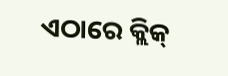ଏଠାରେ କ୍ଲିକ୍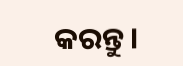କରନ୍ତୁ।